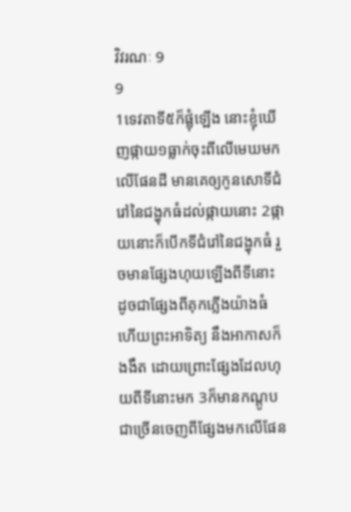វិវរណៈ 9
9
1ទេវតាទី៥ក៏ផ្លុំឡើង នោះខ្ញុំឃើញផ្កាយ១ធ្លាក់ចុះពីលើមេឃមកលើផែនដី មានគេឲ្យកូនសោទីជំរៅនៃជង្ហុកធំដល់ផ្កាយនោះ 2ផ្កាយនោះក៏បើកទីជំរៅនៃជង្ហុកធំ រួចមានផ្សែងហុយឡើងពីទីនោះ ដូចជាផ្សែងពីគុកភ្លើងយ៉ាងធំ ហើយព្រះអាទិត្យ នឹងអាកាសក៏ងងឹត ដោយព្រោះផ្សែងដែលហុយពីទីនោះមក 3ក៏មានកណ្តូបជាច្រើនចេញពីផ្សែងមកលើផែន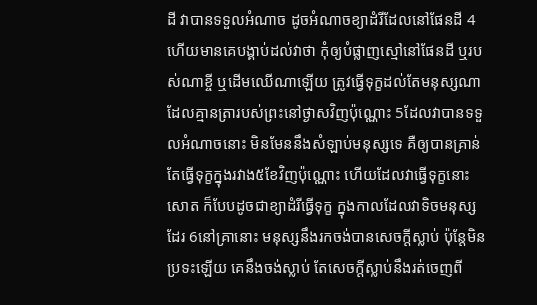ដី វាបានទទួលអំណាច ដូចអំណាចខ្យាដំរីដែលនៅផែនដី 4ហើយមានគេបង្គាប់ដល់វាថា កុំឲ្យបំផ្លាញស្មៅនៅផែនដី ឬរបស់ណាខ្ចី ឬដើមឈើណាឡើយ ត្រូវធ្វើទុក្ខដល់តែមនុស្សណា ដែលគ្មានត្រារបស់ព្រះនៅថ្ងាសវិញប៉ុណ្ណោះ 5ដែលវាបានទទួលអំណាចនោះ មិនមែននឹងសំឡាប់មនុស្សទេ គឺឲ្យបានគ្រាន់តែធ្វើទុក្ខក្នុងរវាង៥ខែវិញប៉ុណ្ណោះ ហើយដែលវាធ្វើទុក្ខនោះសោត ក៏បែបដូចជាខ្យាដំរីធ្វើទុក្ខ ក្នុងកាលដែលវាទិចមនុស្សដែរ 6នៅគ្រានោះ មនុស្សនឹងរកចង់បានសេចក្ដីស្លាប់ ប៉ុន្តែមិនប្រទះឡើយ គេនឹងចង់ស្លាប់ តែសេចក្ដីស្លាប់នឹងរត់ចេញពី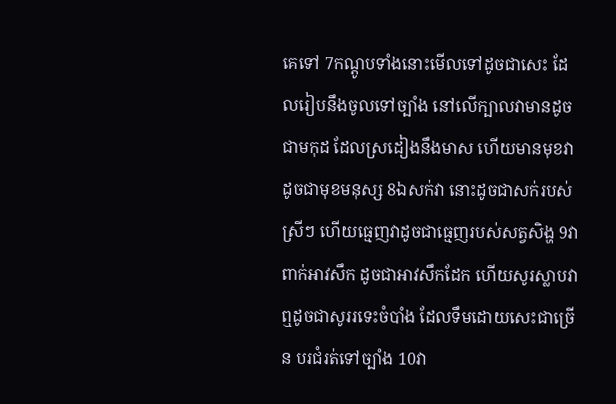គេទៅ 7កណ្តូបទាំងនោះមើលទៅដូចជាសេះ ដែលរៀបនឹងចូលទៅច្បាំង នៅលើក្បាលវាមានដូចជាមកុដ ដែលស្រដៀងនឹងមាស ហើយមានមុខវាដូចជាមុខមនុស្ស 8ឯសក់វា នោះដូចជាសក់របស់ស្រីៗ ហើយធ្មេញវាដូចជាធ្មេញរបស់សត្វសិង្ហ 9វាពាក់អាវសឹក ដូចជាអាវសឹកដែក ហើយសូរស្លាបវា ឮដូចជាសូររទេះចំបាំង ដែលទឹមដោយសេះជាច្រើន បរជំរត់ទៅច្បាំង 10វា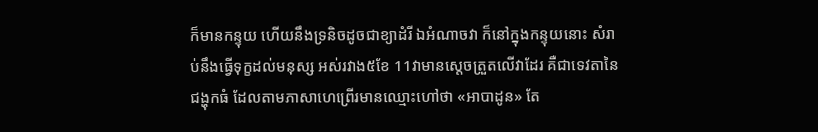ក៏មានកន្ទុយ ហើយនឹងទ្រនិចដូចជាខ្យាដំរី ឯអំណាចវា ក៏នៅក្នុងកន្ទុយនោះ សំរាប់នឹងធ្វើទុក្ខដល់មនុស្ស អស់រវាង៥ខែ 11វាមានស្តេចត្រួតលើវាដែរ គឺជាទេវតានៃជង្ហុកធំ ដែលតាមភាសាហេព្រើរមានឈ្មោះហៅថា «អាបាដូន» តែ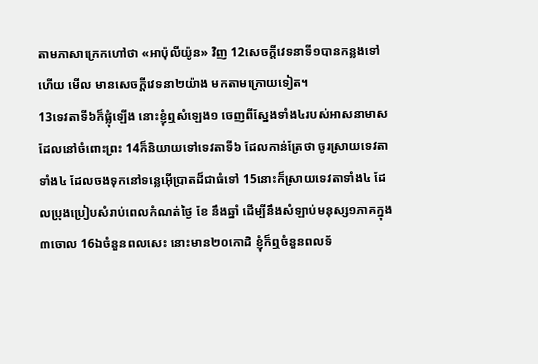តាមភាសាក្រេកហៅថា «អាប៉ុលីយ៉ូន» វិញ 12សេចក្ដីវេទនាទី១បានកន្លងទៅហើយ មើល មានសេចក្ដីវេទនា២យ៉ាង មកតាមក្រោយទៀត។
13ទេវតាទី៦ក៏ផ្លុំឡើង នោះខ្ញុំឮសំឡេង១ ចេញពីស្នែងទាំង៤របស់អាសនាមាស ដែលនៅចំពោះព្រះ 14ក៏និយាយទៅទេវតាទី៦ ដែលកាន់ត្រែថា ចូរស្រាយទេវតាទាំង៤ ដែលចងទុកនៅទន្លេអ៊ើប្រាតដ៏ជាធំទៅ 15នោះក៏ស្រាយទេវតាទាំង៤ ដែលប្រុងប្រៀបសំរាប់ពេលកំណត់ថ្ងៃ ខែ នឹងឆ្នាំ ដើម្បីនឹងសំឡាប់មនុស្ស១ភាគក្នុង៣ចោល 16ឯចំនួនពលសេះ នោះមាន២០កោដិ ខ្ញុំក៏ឮចំនួនពលទ័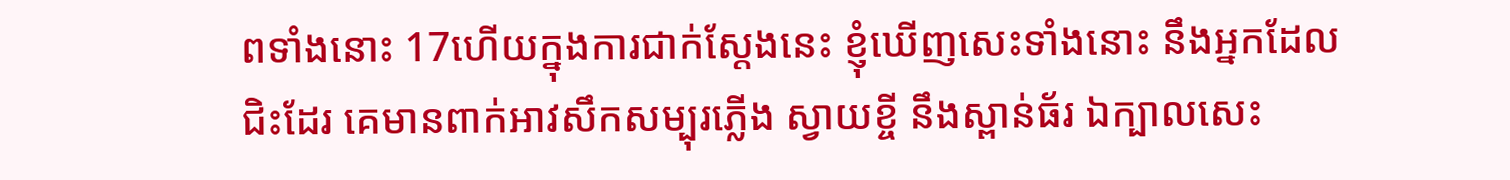ពទាំងនោះ 17ហើយក្នុងការជាក់ស្តែងនេះ ខ្ញុំឃើញសេះទាំងនោះ នឹងអ្នកដែលជិះដែរ គេមានពាក់អាវសឹកសម្បុរភ្លើង ស្វាយខ្ចី នឹងស្ពាន់ធ័រ ឯក្បាលសេះ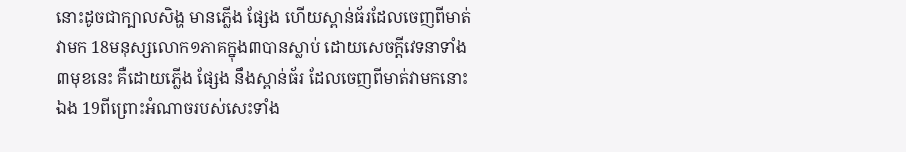នោះដូចជាក្បាលសិង្ហ មានភ្លើង ផ្សែង ហើយស្ពាន់ធ័រដែលចេញពីមាត់វាមក 18មនុស្សលោក១ភាគក្នុង៣បានស្លាប់ ដោយសេចក្ដីវេទនាទាំង៣មុខនេះ គឺដោយភ្លើង ផ្សែង នឹងស្ពាន់ធ័រ ដែលចេញពីមាត់វាមកនោះឯង 19ពីព្រោះអំណាចរបស់សេះទាំង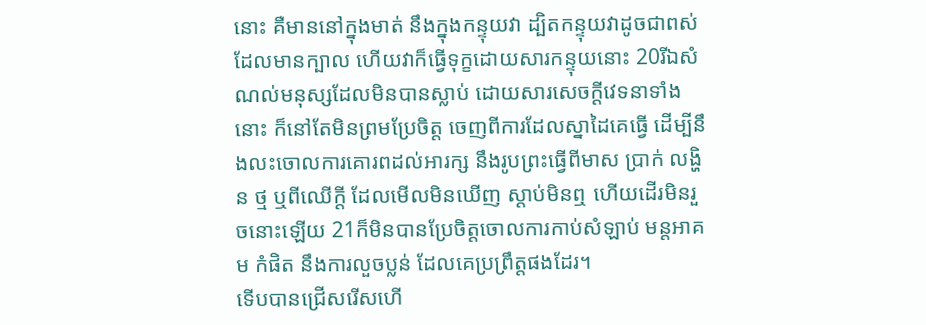នោះ គឺមាននៅក្នុងមាត់ នឹងក្នុងកន្ទុយវា ដ្បិតកន្ទុយវាដូចជាពស់ ដែលមានក្បាល ហើយវាក៏ធ្វើទុក្ខដោយសារកន្ទុយនោះ 20រីឯសំណល់មនុស្សដែលមិនបានស្លាប់ ដោយសារសេចក្ដីវេទនាទាំងនោះ ក៏នៅតែមិនព្រមប្រែចិត្ត ចេញពីការដែលស្នាដៃគេធ្វើ ដើម្បីនឹងលះចោលការគោរពដល់អារក្ស នឹងរូបព្រះធ្វើពីមាស ប្រាក់ លង្ហិន ថ្ម ឬពីឈើក្តី ដែលមើលមិនឃើញ ស្តាប់មិនឮ ហើយដើរមិនរួចនោះឡើយ 21ក៏មិនបានប្រែចិត្តចោលការកាប់សំឡាប់ មន្តអាគម កំផិត នឹងការលួចប្លន់ ដែលគេប្រព្រឹត្តផងដែរ។
ទើបបានជ្រើសរើសហើ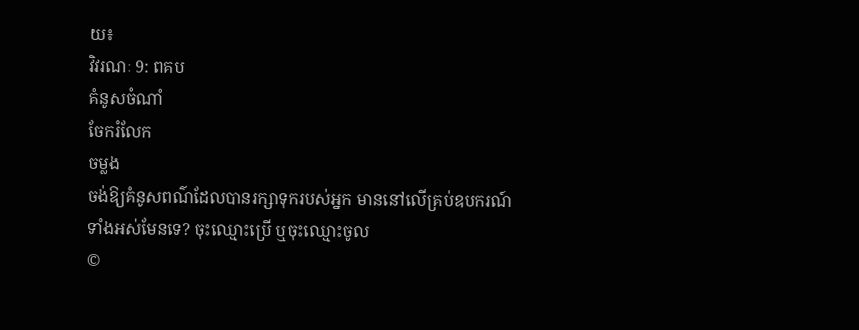យ៖
វិវរណៈ 9: ពគប
គំនូសចំណាំ
ចែករំលែក
ចម្លង
ចង់ឱ្យគំនូសពណ៌ដែលបានរក្សាទុករបស់អ្នក មាននៅលើគ្រប់ឧបករណ៍ទាំងអស់មែនទេ? ចុះឈ្មោះប្រើ ឬចុះឈ្មោះចូល
©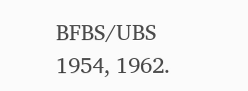BFBS/UBS 1954, 1962.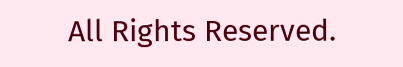All Rights Reserved.